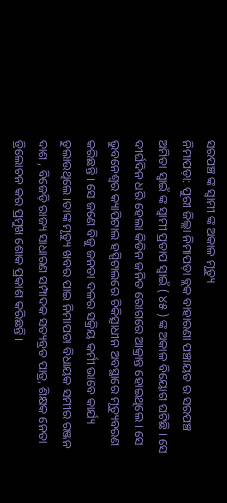ସରପଞ୍ଚ ଙ୍କ ସ୍ୱାମୀ ଙ୍କ ଅକାଳ ମୃତ୍ୟୁ
ନିମାପଡ଼ା: ପୁରୀ ଜିଲ୍ଲା ନିମାପଡ଼ା ବ୍ଲକ ବାହାରଣା ପଞ୍ଚାୟତ ର ସରପଞ୍ଚ ଅମିତା ସ୍ୱାଇଁ ଙ୍କ ସ୍ୱାମୀ ପ୍ରତାପ ସ୍ୱାଇଁ ( ୪୫ ) ଙ୍କ ଅକାଳ ବିୟୋଗ ଘଟିଛି । ସେ ଦୀର୍ଘଦିନ ଧରି ହେଲା କିଡିନ ଜନିତ ରୋଗରେ ଆକ୍ରାନ୍ତ ହୋଇଥିଲେ । ସେ ଭୁବନେଶ୍ୱର କ୍ୟାପିଟାଲ ହସ୍ପିଟାଲରେ ଚିକିତ୍ସାଧୀନ ଅବସ୍ଥାରେ ମୃତ୍ୟୁବରଣ କରିଛନ୍ତି । ସେ ଜଣେ ବିଜୁ ଜନତା ଦଳର ସକ୍ରିୟ କର୍ମୀ ଭାବେ କାର୍ଯ୍ୟ ତୁଲାଉଥିଲେ ।ତାଙ୍କ ମୃତ୍ୟୁ ଖବର ପାଇ ନିମାପଡା ବିଧାୟକ ସମୀର ରଞ୍ଜନ ଦାଶ , ବିଜେଡ଼ି ରାଜ୍ୟ ସାଧାରଣ ସମ୍ପାଦକ ସତ୍ୟବ୍ରତ ପାତ୍ର, ଶିକ୍ଷକ ନେତା ତ୍ରିଲୋଚନ କର ପ୍ରମୁଖ ଶୋକ ପ୍ରକାଶ କରିଛନ୍ତି ।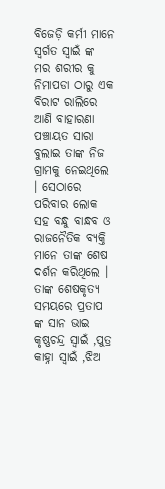ବିଜେଡ଼ି କର୍ମୀ ମାନେ ସ୍ୱର୍ଗତ ସ୍ଵାଇଁ ଙ୍କ ମର ଶରୀର କୁ ନିମାପଡା ଠାରୁ ଏକ ବିରାଟ ରାଲିରେ ଆଣି ବାହାରଣା ପଞ୍ଚାୟତ ସାରା ବୁଲାଇ ତାଙ୍କ ନିଜ ଗ୍ରାମକୁ ନେଇଥିଲେ । ସେଠାରେ ପରିବାର ଲୋକ ସହ ବନ୍ଧୁ ବାନ୍ଧବ ଓ ରାଜନୈତିକ ବ୍ୟକ୍ତି ମାନେ ତାଙ୍କ ଶେଷ ଦର୍ଶନ କରିଥିଲେ । ତାଙ୍କ ଶେଷକୃତ୍ୟ ସମୟରେ ପ୍ରତାପ ଙ୍କ ସାନ ଭାଇ କୃଷ୍ଣଚନ୍ଦ୍ର ସ୍ୱାଇଁ ,ପୁତ୍ର କାହ୍ନା ସ୍ୱାଇଁ ,ଝିଅ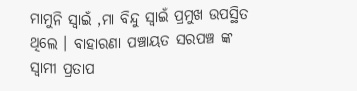ମାମୁନି ସ୍ୱାଇଁ ,ମା ବିନ୍ଦୁ ସ୍ବାଇଁ ପ୍ରମୁଖ ଉପସ୍ଥିତ ଥିଲେ । ବାହାରଣା ପଞ୍ଚାୟତ ସରପଞ୍ଚ ଙ୍କ ସ୍ୱାମୀ ପ୍ରତାପ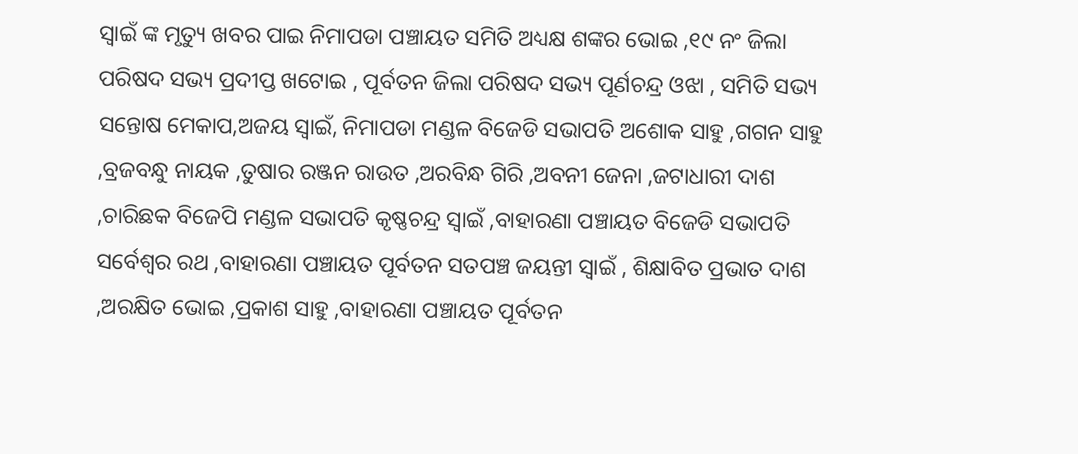ସ୍ୱାଇଁ ଙ୍କ ମୃତ୍ୟୁ ଖବର ପାଇ ନିମାପଡା ପଞ୍ଚାୟତ ସମିତି ଅଧ୍ୟକ୍ଷ ଶଙ୍କର ଭୋଇ ,୧୯ ନଂ ଜିଲା ପରିଷଦ ସଭ୍ୟ ପ୍ରଦୀପ୍ତ ଖଟୋଇ , ପୂର୍ବତନ ଜିଲା ପରିଷଦ ସଭ୍ୟ ପୂର୍ଣଚନ୍ଦ୍ର ଓଝା , ସମିତି ସଭ୍ୟ ସନ୍ତୋଷ ମେକାପ,ଅଜୟ ସ୍ୱାଇଁ, ନିମାପଡା ମଣ୍ଡଳ ବିଜେଡି ସଭାପତି ଅଶୋକ ସାହୁ ,ଗଗନ ସାହୁ ,ବ୍ରଜବନ୍ଧୁ ନାୟକ ,ତୁଷାର ରଞ୍ଜନ ରାଉତ ,ଅରବିନ୍ଧ ଗିରି ,ଅବନୀ ଜେନା ,ଜଟାଧାରୀ ଦାଶ ,ଚାରିଛକ ବିଜେପି ମଣ୍ଡଳ ସଭାପତି କୃଷ୍ଣଚନ୍ଦ୍ର ସ୍ୱାଇଁ ,ବାହାରଣା ପଞ୍ଚାୟତ ବିଜେଡି ସଭାପତି ସର୍ବେଶ୍ୱର ରଥ ,ବାହାରଣା ପଞ୍ଚାୟତ ପୂର୍ବତନ ସତପଞ୍ଚ ଜୟନ୍ତୀ ସ୍ୱାଇଁ , ଶିକ୍ଷାବିତ ପ୍ରଭାତ ଦାଶ ,ଅରକ୍ଷିତ ଭୋଇ ,ପ୍ରକାଶ ସାହୁ ,ବାହାରଣା ପଞ୍ଚାୟତ ପୂର୍ବତନ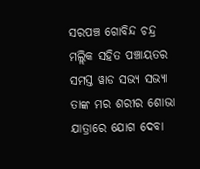ସରପଞ୍ଚ ଗୋବିନ୍ଦ ଚନ୍ଦ୍ର ମଲ୍ଲିକ ସହିତ ପଞ୍ଚାୟତର ସମସ୍ତ ୱାଡ ସଭ୍ୟ ସଭ୍ୟା ତାଙ୍କ ମର ଶରୀର ଶୋଭା ଯାତ୍ରାରେ ଯୋଗ ଦେବା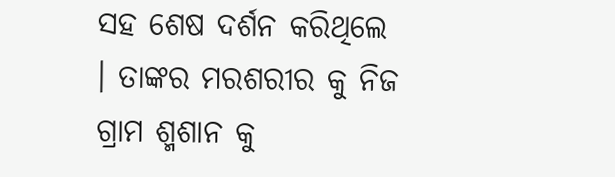ସହ ଶେଷ ଦର୍ଶନ କରିଥିଲେ । ତାଙ୍କର ମରଶରୀର କୁ ନିଜ ଗ୍ରାମ ଶ୍ମଶାନ କୁ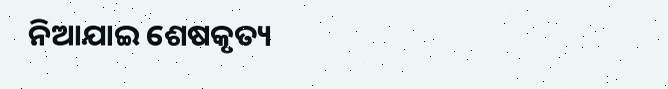ନିଆଯାଇ ଶେଷକୃତ୍ୟ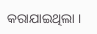କରାଯାଇଥିଲା ।